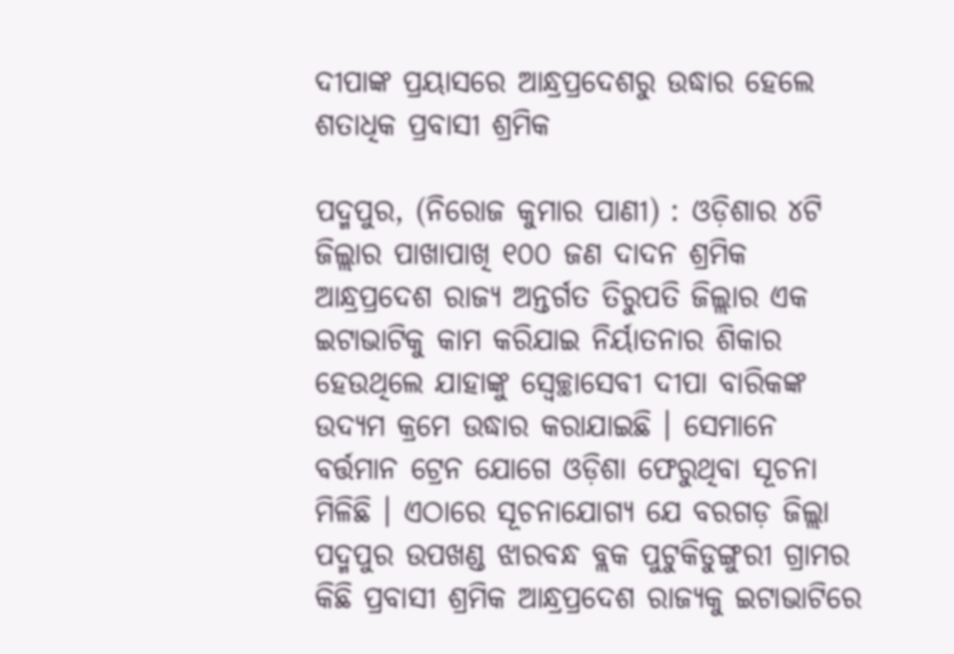ଦୀପାଙ୍କ ପ୍ରୟାସରେ ଆନ୍ଧ୍ରପ୍ରଦେଶରୁ ଉଦ୍ଧାର ହେଲେ ଶତାଧିକ ପ୍ରବାସୀ ଶ୍ରମିକ

ପଦ୍ମପୁର, (ନିରୋଜ କୁମାର ପାଣୀ) : ଓଡ଼ିଶାର ୪ଟି ଜିଲ୍ଲାର ପାଖାପାଖି ୧୦୦ ଜଣ ଦାଦନ ଶ୍ରମିକ ଆନ୍ଧ୍ରପ୍ରଦେଶ ରାଜ୍ୟ ଅନ୍ତର୍ଗତ ତିରୁପତି ଜିଲ୍ଲାର ଏକ ଇଟାଭାଟିକୁ କାମ କରିଯାଇ ନିର୍ୟାତନାର ଶିକାର ହେଉଥିଲେ ଯାହାଙ୍କୁ ସ୍ୱେଚ୍ଛାସେବୀ ଦୀପା ବାରିକଙ୍କ ଉଦ୍ୟମ କ୍ରମେ ଉଦ୍ଧାର କରାଯାଇଛି । ସେମାନେ ବର୍ତ୍ତମାନ ଟ୍ରେନ ଯୋଗେ ଓଡ଼ିଶା ଫେରୁଥିବା ସୂଚନା ମିଳିଛି । ଏଠାରେ ସୂଚନାଯୋଗ୍ୟ ଯେ ବରଗଡ଼ ଜିଲ୍ଲା ପଦ୍ମପୁର ଉପଖଣ୍ଡ ଝାରବନ୍ଧ ବ୍ଲକ ପୁଟୁକିଡୁଙ୍ଗୁରୀ ଗ୍ରାମର କିଛି ପ୍ରବାସୀ ଶ୍ରମିକ ଆନ୍ଧ୍ରପ୍ରଦେଶ ରାଜ୍ୟକୁ ଇଟାଭାଟିରେ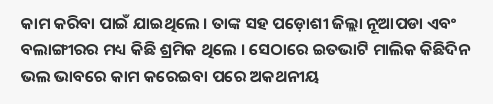କାମ କରିବା ପାଇଁ ଯାଇଥିଲେ । ତାଙ୍କ ସହ ପଡ଼ୋଶୀ ଜିଲ୍ଲା ନୂଆପଡା ଏବଂ ବଲାଙ୍ଗୀରର ମଧ୍ୟ କିଛି ଶ୍ରମିକ ଥିଲେ । ସେଠାରେ ଇତଭାଟି ମାଲିକ କିଛିଦିନ ଭଲ ଭାବରେ କାମ କରେଇବା ପରେ ଅକଥନୀୟ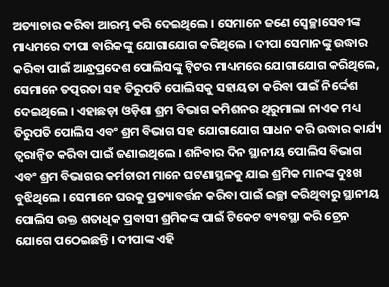ଅତ୍ୟାଚାର କରିବା ଆରମ୍ଭ କରି ଦେଇଥିଲେ । ସେମାନେ ଜଣେ ସ୍ୱେଚ୍ଛାସେବୀଙ୍କ ମାଧ୍ୟମରେ ଦୀପା ବାରିକଙ୍କୁ ଯୋଗାଯୋଗ କରିଥିଲେ । ଦୀପା ସେମାନଙ୍କୁ ଉଦ୍ଧାର କରିବା ପାଇଁ ଆନ୍ଧ୍ରପ୍ରଦେଶ ପୋଲିସଙ୍କୁ ଟ୍ୱିଟର ମାଧ୍ୟମରେ ଯୋଗାଯୋଗ କରିଥିଲେ, ସେମାନେ ତତ୍ପରତା ସହ ତିରୁପତି ପୋଲିସକୁ ସହାୟତା କରିବା ପାଇଁ ନିର୍ଦ୍ଦେଶ ଦେଇଥିଲେ । ଏହାଛଡ଼ା ଓଡ଼ିଶା ଶ୍ରମ ବିଭାଗ କମିଶନର ଥିରୁମାଲା ନାଏକ ମଧ୍ୟ ତିରୁପତି ପୋଲିସ ଏବଂ ଶ୍ରମ ବିଭାଗ ସହ ଯୋଗାଯୋଗ ସାଧନ କରି ଉଦ୍ଧାର କାର୍ଯ୍ୟ ତ୍ୱରାନ୍ୱିତ କରିବା ପାଇଁ ଜଣାଇଥିଲେ । ଶନିବାର ଦିନ ସ୍ଥାନୀୟ ପୋଲିସ ବିଭାଗ ଏବଂ ଶ୍ରମ ବିଭାଗର କର୍ମଚାରୀ ମାନେ ଘଟଣାସ୍ଥଳକୁ ଯାଇ ଶ୍ରମିକ ମାନଙ୍କ ଦୁଃଖ ବୁଝିଥିଲେ । ସେମାନେ ଘରକୁ ପ୍ରତ୍ୟାବର୍ତ୍ତନ କରିବା ପାଇଁ ଇଚ୍ଛା କରିଥିବାରୁ ସ୍ଥାନୀୟ ପୋଲିସ ଉକ୍ତ ଶତାଧିକ ପ୍ରବାସୀ ଶ୍ରମିକଙ୍କ ପାଇଁ ଟିକେଟ ବ୍ୟବସ୍ଥା କରି ଟ୍ରେନ ଯୋଗେ ପଠେଇଛନ୍ତି । ଦୀପାଙ୍କ ଏହି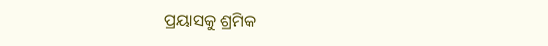ପ୍ରୟାସକୁ ଶ୍ରମିକ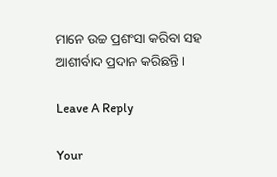ମାନେ ଉଚ୍ଚ ପ୍ରଶଂସା କରିବା ସହ ଆଶୀର୍ବାଦ ପ୍ରଦାନ କରିଛନ୍ତି ।

Leave A Reply

Your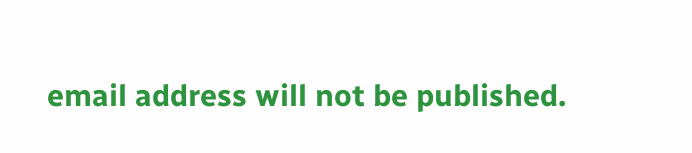email address will not be published.